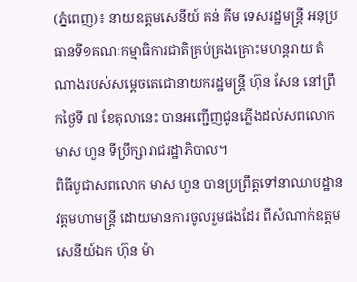(ភ្នំពេញ)៖ នាយឧត្តមសេនីយ៍ គន់ គីម ទេសរដ្ឋមន្ត្រី អនុប្រធានទី១គណៈកម្មាធិការជាតិគ្រប់គ្រងគ្រោះមហន្តរាយ តំណាងរបស់សម្តេចតេជោនាយករដ្ឋមន្ត្រី ហ៊ុន សែន នៅព្រឹកថ្ងៃទី ៧ ខែតុលានេះ បានអញ្ជើញជូនភ្លើងដល់សពលោក មាស ហួន ទីប្រឹក្សារាជរដ្ឋាភិបាល។
ពិធីបូជាសពលោក មាស ហួន បានប្រព្រឹត្តទៅនាឈាបដ្ឋានវត្តមហាមន្ត្រី ដោយមានការចូលរួមផងដែរ ពីសំណាក់ឧត្តមសេនីយ៍ឯក ហ៊ុន ម៉ា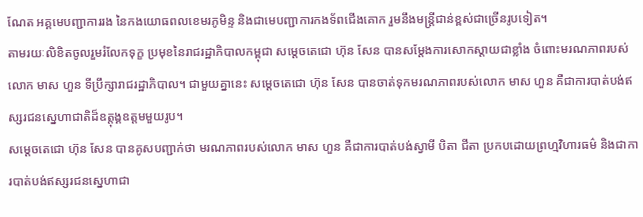ណែត អគ្គមេបញ្ជាការរង នៃកងយោធពលខេមរភូមិន្ទ និងជាមេបញ្ជាការកងទ័ពជើងគោក រួមនឹងមន្ត្រីជាន់ខ្ពស់ជាច្រើនរូបទៀត។
តាមរយៈលិខិតចូលរួមរំលែកទុក្ខ ប្រមុខនៃរាជរដ្ឋាភិបាលកម្ពុជា សម្តេចតេជោ ហ៊ុន សែន បានសម្តែងការសោកស្តាយជាខ្លាំង ចំពោះមរណភាពរបស់លោក មាស ហួន ទីប្រឹក្សារាជរដ្ឋាភិបាល។ ជាមួយគ្នានេះ សម្តេចតេជោ ហ៊ុន សែន បានចាត់ទុកមរណភាពរបស់លោក មាស ហួន គឺជាការបាត់បង់ឥស្សរជនស្នេហាជាតិដ៏ឧត្តុង្គឧត្តមមួយរូប។
សម្តេចតេជោ ហ៊ុន សែន បានគូសបញ្ជាក់ថា មរណភាពរបស់លោក មាស ហួន គឺជាការបាត់បង់ស្វាមី បិតា ជីតា ប្រកបដោយព្រហ្មវិហារធម៌ និងជាការបាត់បង់ឥស្សរជនស្នេហាជា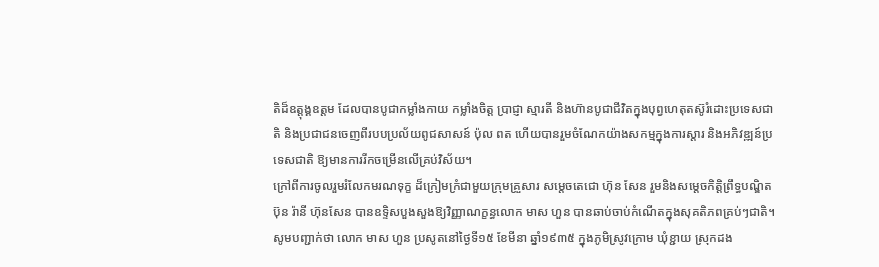តិដ៏ឧត្តុង្គឧត្តម ដែលបានបូជាកម្លាំងកាយ កម្លាំងចិត្ត ប្រាជ្ញា ស្មារតី និងហ៊ានបូជាជីវិតក្នុងបុព្វហេតុតស៊ូរំដោះប្រទេសជាតិ និងប្រជាជនចេញពីរបបប្រល័យពូជសាសន៍ ប៉ុល ពត ហើយបានរួមចំណែកយ៉ាងសកម្មក្នុងការស្តារ និងអភិវឌ្ឍន៍ប្រទេសជាតិ ឱ្យមានការរីកចម្រើនលើគ្រប់វិស័យ។
ក្រៅពីការចូលរួមរំលែកមរណទុក្ខ ដ៏ក្រៀមក្រំជាមួយក្រុមគ្រួសារ សម្តេចតេជោ ហ៊ុន សែន រួមនិងសម្តេចកិត្តិព្រឹទ្ធបណ្ឌិត ប៊ុន រ៉ានី ហ៊ុនសែន បានឧទ្ទិសបួងសួងឱ្យវិញ្ញាណក្ខន្ធលោក មាស ហួន បានឆាប់ចាប់កំណើតក្នុងសុគតិភពគ្រប់ៗជាតិ។
សូមបញ្ជាក់ថា លោក មាស ហួន ប្រសូតនៅថ្ងៃទី១៥ ខែមីនា ឆ្នាំ១៩៣៥ ក្នុងភូមិស្រូវក្រោម ឃុំខ្ជាយ ស្រុកដង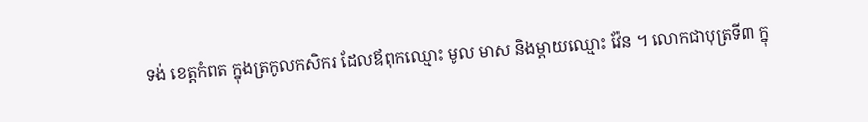ទង់ ខេត្តកំពត ក្នុងត្រកូលកសិករ ដែលឪពុកឈ្មោះ មូល មាស និងម្តាយឈ្មោះ វ៉ែន ។ លោកជាបុត្រទី៣ ក្នុ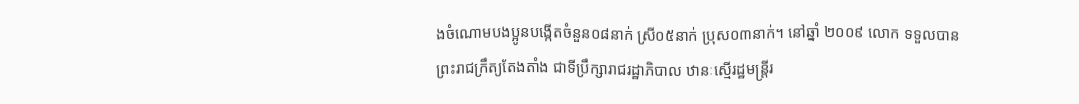ងចំណោមបងប្អូនបង្កើតចំនួន០៨នាក់ ស្រី០៥នាក់ ប្រុស០៣នាក់។ នៅឆ្នាំ ២០០៩ លោក ទទួលបានព្រះរាជក្រឹត្យតែងតាំង ជាទីប្រឹក្សារាជរដ្ឋាភិបាល ឋានៈស្មើរដ្ឋមន្ត្រីរ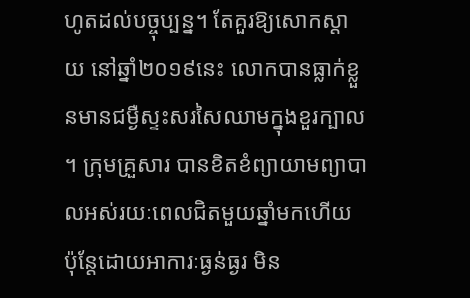ហូតដល់បច្ចុប្បន្ន។ តែគួរឱ្យសោកស្តាយ នៅឆ្នាំ២០១៩នេះ លោកបានធ្លាក់ខ្លួនមានជម្ងឺស្ទះសរសៃឈាមក្នុងខួរក្បាល ។ ក្រុមគ្រួសារ បានខិតខំព្យាយាមព្យាបាលអស់រយៈពេលជិតមួយឆ្នាំមកហើយ ប៉ុន្តែដោយអាការៈធ្ងន់ធ្ងរ មិន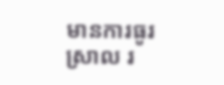មានការធូរស្រាល រ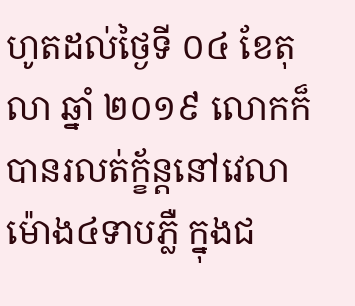ហូតដល់ថ្ងៃទី ០៤ ខែតុលា ឆ្នាំ ២០១៩ លោកក៏បានរលត់ក្ខ័ន្តនៅវេលាម៉ោង៤ទាបភ្លឺ ក្នុងជ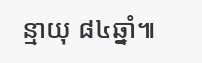ន្មាយុ ៨៤ឆ្នាំ៕